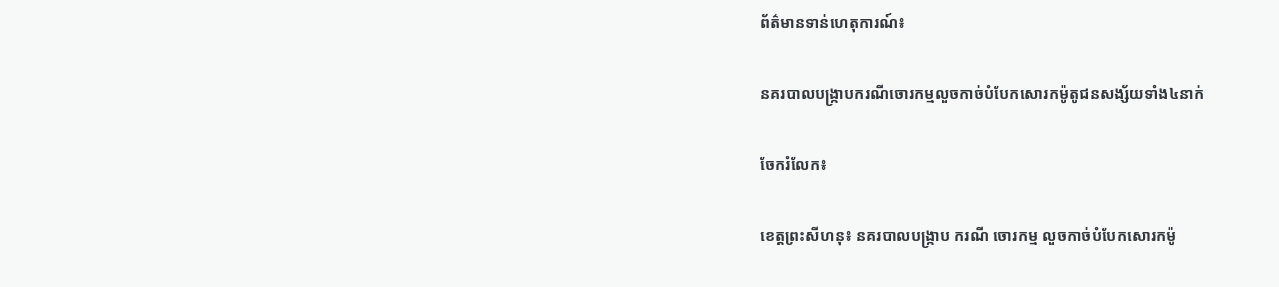ព័ត៌មានទាន់ហេតុការណ៍៖

នគរបាលបង្ក្រាបករណីចោរកម្មលួចកាច់បំបែកសោរកម៉ូតូជនសង្ស័យទាំង៤នាក់

ចែករំលែក៖

ខេត្តព្រះសីហនុ៖ នគរបាលបង្ក្រាប ករណី ចោរកម្ម លួចកាច់បំបែកសោរកម៉ូ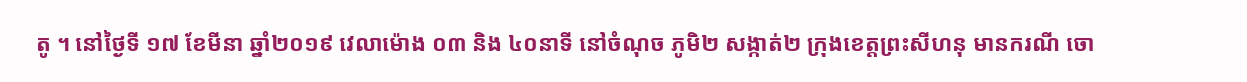តូ ។ នៅថ្ងៃទី ១៧ ខែមីនា ឆ្នាំ២០១៩ វេលាម៉ោង ០៣ និង ៤០នាទី នៅចំណុច ភូមិ២ សង្កាត់២ ក្រុងខេត្តព្រះសីហនុ មានករណី ចោ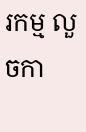រកម្ម លួចកា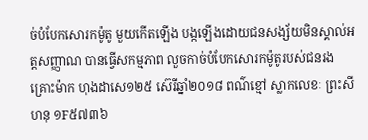ច់បំបែកសោរកម៉ូតូ មួយកើតឡើង បង្កឡើងដោយជនសង្ស័យមិនស្គាល់អត្តសញ្ញាណ បានធ្វើសកម្មភាព លួចកាច់បំបែកសោរកម៉ូតូរបស់ជនរងគ្រោះម៉ាក ហុងដាសេ១២៥ ស៊េរីឆ្នាំ២០១៨ ពណ៌ខ្មៅ ស្លាកលេខៈ ព្រះសីហនុ ១F៥៧៣៦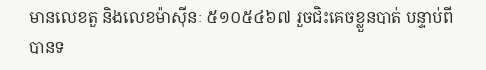មានលេខតួ និងលេខម៉ាស៊ីនៈ ៥១០៥៤៦៧ រួចជិះគេចខ្លួនបាត់ បន្ទាប់ពីបានទ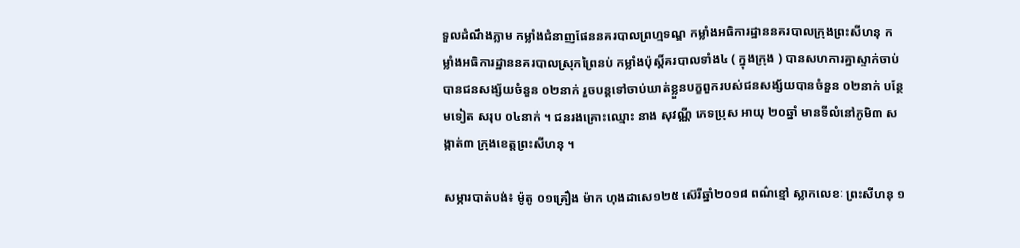ទួលដំណឹងភ្លាម កម្លាំងជំនាញផែននគរបាលព្រហ្មទណ្ឌ កម្លាំងអធិការដ្ឋាននគរបាលក្រុងព្រះសីហនុ កម្លាំងអធិការដ្ឋាននគរបាលស្រុកព្រៃនប់ កម្លាំងប៉ុស្តិ៍គរបាលទាំង៤ ( ក្នុងក្រុង ) បានសហការគ្នាស្ទាក់ចាប់បានជនសង្ស័យចំនួន ០២នាក់ រួចបន្តទៅចាប់ឃាត់ខ្លួនបក្ខពួករបស់ជនសង្ស័យបានចំនួន ០២នាក់ បន្ថែមទៀត សរុប ០៤នាក់ ។ ជនរងគ្រោះឈ្មោះ នាង សុវណ្ណី ភេទប្រុស អាយុ ២០ឆ្នាំ មានទីលំនៅភូមិ៣ សង្កាត់៣ ក្រុងខេត្តព្រះសីហនុ ។

សម្ភារបាត់បង់៖ ម៉ូតូ ០១គ្រឿង ម៉ាក ហុងដាសេ១២៥ ស៊េរីឆ្នាំ២០១៨ ពណ៌ខ្មៅ ស្លាកលេខៈ ព្រះសីហនុ ១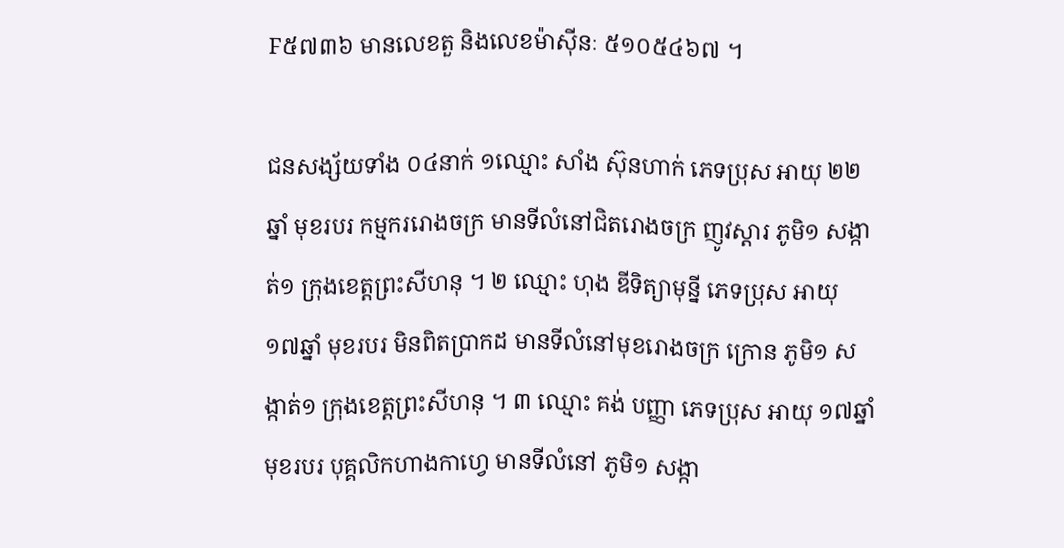F៥៧៣៦ មានលេខតួ និងលេខម៉ាស៊ីនៈ ៥១០៥៤៦៧ ។

ជនសង្ស័យទាំង ០៤នាក់ ១ឈ្មោះ សាំង ស៊ុនហាក់ ភេទប្រុស អាយុ ២២ឆ្នាំ មុខរបរ កម្មកររោងចក្រ មានទីលំនៅជិតរោងចក្រ ញូវស្តារ ភូមិ១ សង្កាត់១ ក្រុងខេត្តព្រះសីហនុ ។ ២ ឈ្មោះ ហុង ឌីទិត្យាមុន្នី ភេទប្រុស អាយុ ១៧ឆ្នាំ មុខរបរ មិនពិតប្រាកដ មានទីលំនៅមុខរោងចក្រ ក្រោន ភូមិ១ សង្កាត់១ ក្រុងខេត្តព្រះសីហនុ ។ ៣ ឈ្មោះ គង់ បញ្ញា ភេទប្រុស អាយុ ១៧ឆ្នាំ មុខរបរ បុគ្គលិកហាងកាហ្វេ មានទីលំនៅ ភូមិ១ សង្កា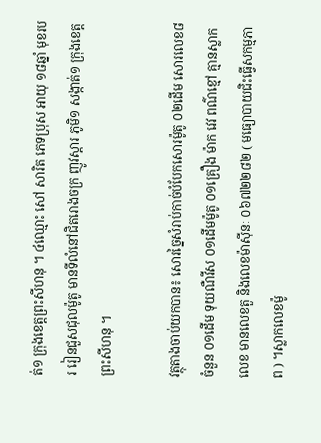ត់១ ក្រុងខេត្តព្រះសីហនុ ។ ៤ឈ្មោះ សៅ សារិត ភេទប្រុស អាយុ ១៨ឆ្នាំ មុខរបរ រៀនជួសជុលម៉ូតូ មានទីលំនៅជិតរោងចក្រ ញូវស្តារ ភូមិ១ សង្កាត់១ ក្រុងខេត្តព្រះសីហនុ ។

វត្ថុតាងចាប់យកបាន៖ សោរច្នៃសំរាប់កាច់បំបែកសោរម៉ូតូ ០២ដើម សោរលេខ៨ ចំនួន ០១ដើម ទុយណឺវីស ០១ដើមម៉ូតូ ០១គ្រឿង ម៉ាក វេវ ពណ៌ខ្មៅ គ្មានស្លាកលេខ មានលេខតួ និងលេខម៉ាស៊ីនៈ ០៦៧២២៨២ ( មធ្យោបាយជិះធ្វើសកម្មភាព ) ។ស្លាកលេខម៉ូ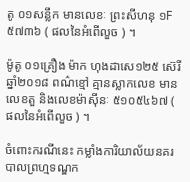តូ ០១សន្លឹក មានលេខៈ ព្រះសីហនុ ១F៥៧៣៦ ( ផលនៃអំពើលួច ) ។

ម៉ូតូ ០១គ្រឿង ម៉ាក ហុងដាសេ១២៥ ស៊េរីឆ្នាំ២០១៨ ពណ៌ខ្មៅ គ្មានស្លាកលេខ មានលេខតួ និងលេខម៉ាស៊ីនៈ ៥១០៥៤៦៧ ( ផលនៃអំពើលួច ) ។

ចំពោះករណីនេះ កម្លាំងការិយាល័យនគរបាលព្រហ្មទណ្ឌក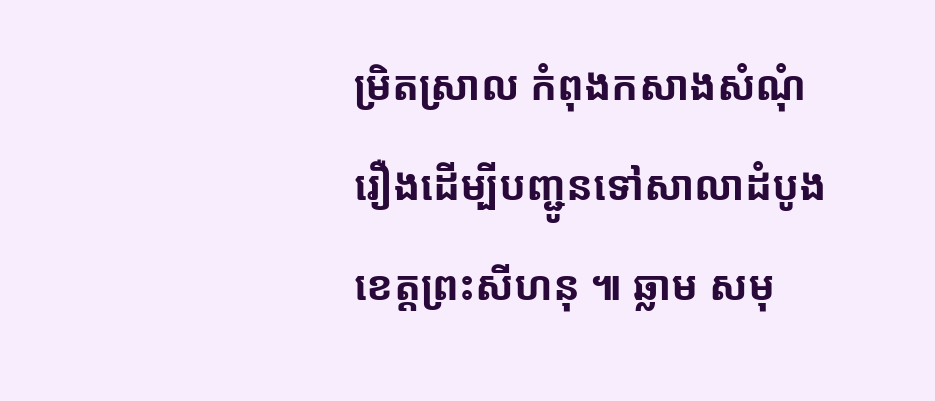ម្រិតស្រាល កំពុងកសាងសំណុំរឿងដើម្បីបញ្ជូនទៅសាលាដំបូងខេត្តព្រះសីហនុ ៕ ឆ្លាម សមុ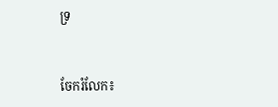ទ្រ


ចែករំលែក៖